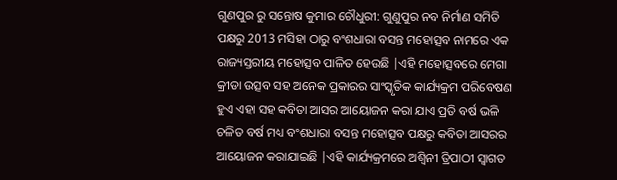ଗୁଣପୁର ରୁ ସନ୍ତୋଷ କୁମାର ଚୌଧୁରୀ: ଗୁଣୁପୁର ନବ ନିର୍ମାଣ ସମିତି ପକ୍ଷରୁ 2013 ମସିହା ଠାରୁ ବଂଶଧାରା ବସନ୍ତ ମହୋତ୍ସବ ନାମରେ ଏକ ରାଜ୍ୟସ୍ତରୀୟ ମହୋତ୍ସବ ପାଳିତ ହେଉଛି |ଏହି ମହୋତ୍ସବରେ ମେଗା କ୍ରୀଡା ଉତ୍ସବ ସହ ଅନେକ ପ୍ରକାରର ସାଂସ୍କୃତିକ କାର୍ଯ୍ୟକ୍ରମ ପରିବେଷଣ ହୁଏ ଏହା ସହ କବିତା ଆସର ଆୟୋଜନ କରା ଯାଏ ପ୍ରତି ବର୍ଷ ଭଳି ଚଳିତ ବର୍ଷ ମଧ୍ୟ ବଂଶଧାରା ବସନ୍ତ ମହୋତ୍ସବ ପକ୍ଷରୁ କବିତା ଆସରର ଆୟୋଜନ କରାଯାଇଛି |ଏହି କାର୍ଯ୍ୟକ୍ରମରେ ଅଶ୍ୱିନୀ ତ୍ରିପାଠୀ ସ୍ଵାଗତ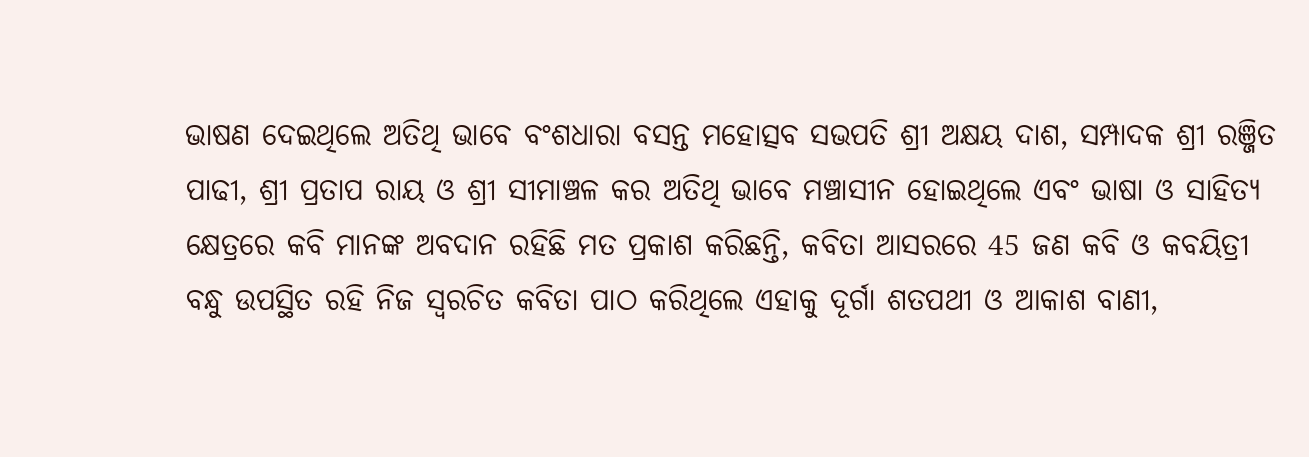ଭାଷଣ ଦେଇଥିଲେ ଅତିଥି ଭାବେ ବଂଶଧାରା ବସନ୍ତ ମହୋତ୍ସବ ସଭପତି ଶ୍ରୀ ଅକ୍ଷୟ ଦାଶ, ସମ୍ପାଦକ ଶ୍ରୀ ରଞ୍ଜିତ ପାଢୀ, ଶ୍ରୀ ପ୍ରତାପ ରାୟ ଓ ଶ୍ରୀ ସୀମାଞ୍ଚଳ କର ଅତିଥି ଭାବେ ମଞ୍ଚାସୀନ ହୋଇଥିଲେ ଏବଂ ଭାଷା ଓ ସାହିତ୍ୟ କ୍ଷେତ୍ରରେ କବି ମାନଙ୍କ ଅବଦାନ ରହିଛି ମତ ପ୍ରକାଶ କରିଛନ୍ତି, କବିତା ଆସରରେ 45 ଜଣ କବି ଓ କବୟିତ୍ରୀ ବନ୍ଧୁ ଉପସ୍ଥିତ ରହି ନିଜ ସ୍ୱରଚିତ କବିତା ପାଠ କରିଥିଲେ ଏହାକୁ ଦୂର୍ଗା ଶତପଥୀ ଓ ଆକାଶ ବାଣୀ,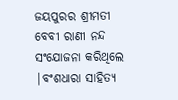ଜୟପୁରର ଶ୍ରୀମତୀ ବେବୀ ରାଣୀ ନନ୍ଦ ସଂଯୋଜନା କରିଥିଲେ |ବଂଶଧାରା ସାହିତ୍ୟ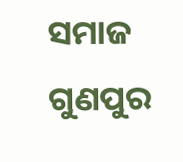ସମାଜ ଗୁଣପୁର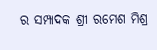ର ସମ୍ପାଦକ ଶ୍ରୀ ରମେଶ ମିଶ୍ର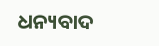ଧନ୍ୟବାଦ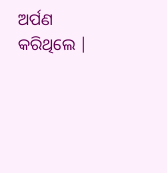ଅର୍ପଣ କରିଥିଲେ |